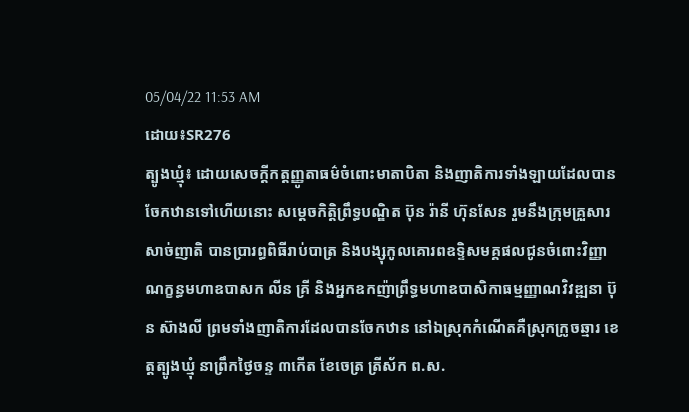05/04/22 11:53 AM
ដោយ៖SR276
ត្បូងឃ្មុំ៖ ដោយសេចក្ដីកត្តញ្ញូតាធម៌ចំពោះមាតាបិតា និងញាតិការទាំងឡាយដែលបានចែកឋានទៅហើយនោះ សម្ដេចកិត្តិព្រឹទ្ធបណ្ឌិត ប៊ុន រ៉ានី ហ៊ុនសែន រួមនឹងក្រុមគ្រួសារសាច់ញាតិ បានប្រារព្ធពិធីរាប់បាត្រ និងបង្សុកូលគោរពឧទ្ទិសមគ្គផលជូនចំពោះវិញ្ញាណក្ខន្ធមហាឧបាសក លីន គ្រី និងអ្នកឧកញ៉ាព្រឹទ្ធមហាឧបាសិកាធម្មញ្ញាណវិវឌ្ឍនា ប៊ុន ស៊ាងលី ព្រមទាំងញាតិការដែលបានចែកឋាន នៅឯស្រុកកំណើតគឺស្រុកក្រូចឆ្មារ ខេត្តត្បូងឃ្មុំ នាព្រឹកថ្ងៃចន្ទ ៣កើត ខែចេត្រ ត្រីស័ក ព.ស.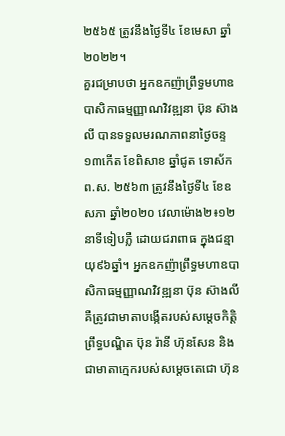២៥៦៥ ត្រូវនឹងថ្ងៃទី៤ ខែមេសា ឆ្នាំ២០២២។
គួរជម្រាបថា អ្នកឧកញ៉ាព្រឹទ្ធមហាឧបាសិកាធម្មញ្ញាណវិវឌ្ឍនា ប៊ុន ស៊ាងលី បានទទួលមរណភាពនាថ្ងៃចន្ទ ១៣កើត ខែពិសាខ ឆ្នាំជូត ទោស័ក ព.ស. ២៥៦៣ ត្រូវនឹងថ្ងៃទី៤ ខែឧសភា ឆ្នាំ២០២០ វេលាម៉ោង២៖១២នាទីទៀបភ្លឺ ដោយជរាពាធ ក្នុងជន្មាយុ៩៦ឆ្នាំ។ អ្នកឧកញ៉ាព្រឹទ្ធមហាឧបាសិកាធម្មញ្ញាណវិវឌ្ឍនា ប៊ុន ស៊ាងលី គឺត្រូវជាមាតាបង្កើតរបស់សម្តេចកិត្តិព្រឹទ្ធបណ្ឌិត ប៊ុន រ៉ានី ហ៊ុនសែន និងជាមាតាក្មេករបស់សម្តេចតេជោ ហ៊ុន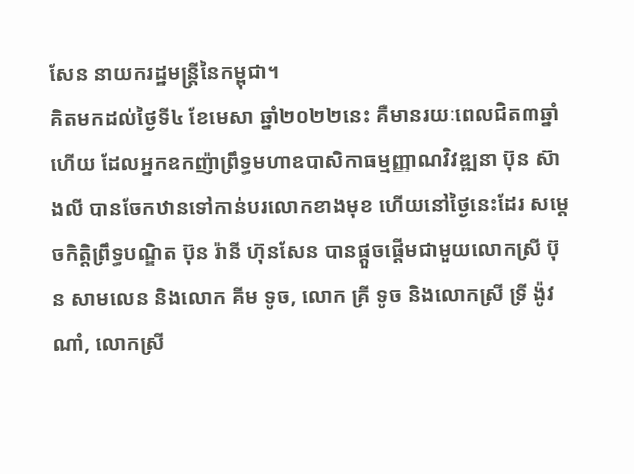សែន នាយករដ្ឋមន្ត្រីនៃកម្ពុជា។
គិតមកដល់ថ្ងៃទី៤ ខែមេសា ឆ្នាំ២០២២នេះ គឺមានរយៈពេលជិត៣ឆ្នាំហើយ ដែលអ្នកឧកញ៉ាព្រឹទ្ធមហាឧបាសិកាធម្មញ្ញាណវិវឌ្ឍនា ប៊ុន ស៊ាងលី បានចែកឋានទៅកាន់បរលោកខាងមុខ ហើយនៅថ្ងៃនេះដែរ សម្ដេចកិត្តិព្រឹទ្ធបណ្ឌិត ប៊ុន រ៉ានី ហ៊ុនសែន បានផ្ដួចផ្ដើមជាមួយលោកស្រី ប៊ុន សាមលេន និងលោក គីម ទូច, លោក គ្រី ទូច និងលោកស្រី ទ្រី ង៉ូវណាំ, លោកស្រី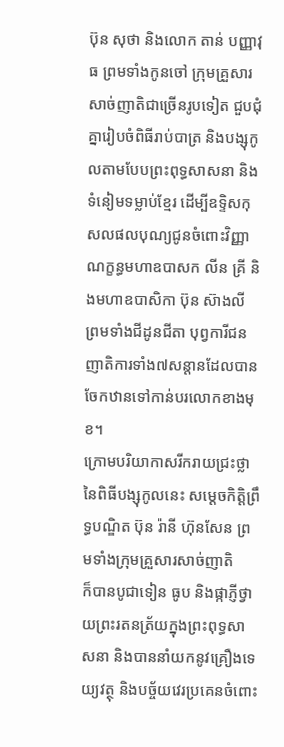ប៊ុន សុថា និងលោក តាន់ បញ្ញាវុធ ព្រមទាំងកូនចៅ ក្រុមគ្រួសារ សាច់ញាតិជាច្រើនរូបទៀត ជួបជុំគ្នារៀបចំពិធីរាប់បាត្រ និងបង្សុកូលតាមបែបព្រះពុទ្ធសាសនា និងទំនៀមទម្លាប់ខ្មែរ ដើម្បីឧទ្ទិសកុសលផលបុណ្យជូនចំពោះវិញ្ញាណក្ខន្ធមហាឧបាសក លីន គ្រី និងមហាឧបាសិកា ប៊ុន ស៊ាងលី ព្រមទាំងជីដូនជីតា បុព្វការីជន ញាតិការទាំង៧សន្តានដែលបានចែកឋានទៅកាន់បរលោកខាងមុខ។
ក្រោមបរិយាកាសរីករាយជ្រះថ្លានៃពិធីបង្សុកូលនេះ សម្ដេចកិត្តិព្រឹទ្ធបណ្ឌិត ប៊ុន រ៉ានី ហ៊ុនសែន ព្រមទាំងក្រុមគ្រួសារសាច់ញាតិ
ក៏បានបូជាទៀន ធូប និងផ្កាភ្ញីថ្វាយព្រះរតនត្រ័យក្នុងព្រះពុទ្ធសាសនា និងបាននាំយកនូវគ្រឿងទេយ្យវត្ថុ និងបច្ច័យវេរប្រគេនចំពោះ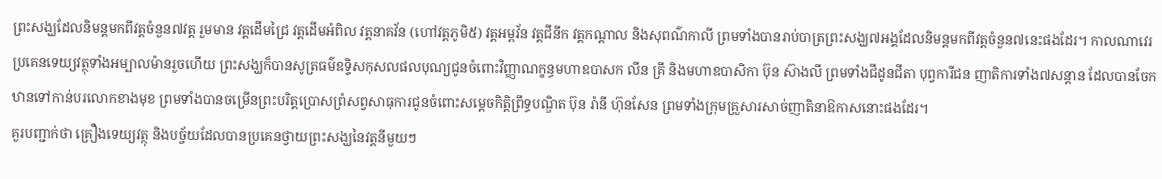ព្រះសង្ឃដែលនិមន្តមកពីវត្តចំនួន៧វត្ត រួមមាន វត្តដើមជ្រៃ វត្តដើមអំពិល វត្តនាគវ័ន (ហៅវត្តភូមិ៥) វត្តអម្ពវ័ន វត្តជីនីក វត្តកណ្ដាល និងសុពណ៌កាលី ព្រមទាំងបានរាប់បាត្រព្រះសង្ឃ៧អង្គដែលនិមន្តមកពីវត្តចំនួន៧នេះផងដែរ។ កាលណាវេរប្រគេនទេយ្យវត្ថុទាំងអម្បាលម៉ានរួចហើយ ព្រះសង្ឃក៏បានសូត្រធម៌ឧទ្ទិសកុសលផលបុណ្យជូនចំពោះវិញ្ញាណក្ខន្ធមហាឧបាសក លីន គ្រី និងមហាឧបាសិកា ប៊ុន ស៊ាងលី ព្រមទាំងជីដូនជីតា បុព្វការីជន ញាតិការទាំង៧សន្តាន ដែលបានចែកឋានទៅកាន់បរលោកខាងមុខ ព្រមទាំងបានចម្រើនព្រះបរិត្តប្រោសព្រំសព្វសាធុការជូនចំពោះសម្ដេចកិត្តិព្រឹទ្ធបណ្ឌិត ប៊ុន រ៉ានី ហ៊ុនសែន ព្រមទាំងក្រុមគ្រួសារសាច់ញាតិនាឱកាសនោះផងដែរ។
គួរបញ្ជាក់ថា គ្រឿងទេយ្យវត្ថុ និងបច្ច័យដែលបានប្រគេនថ្វាយព្រះសង្ឃនៃវត្តនីមួយៗ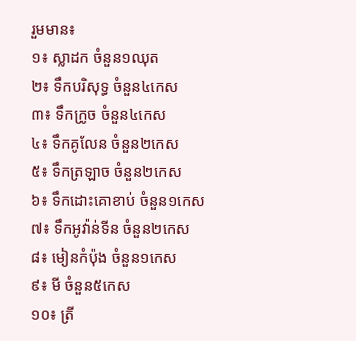រួមមាន៖
១៖ ស្លាដក ចំនួន១ឈុត
២៖ ទឹកបរិសុទ្ធ ចំនួន៤កេស
៣៖ ទឹកក្រូច ចំនួន៤កេស
៤៖ ទឹកគូលែន ចំនួន២កេស
៥៖ ទឹកត្រឡាច ចំនួន២កេស
៦៖ ទឹកដោះគោខាប់ ចំនួន១កេស
៧៖ ទឹកអូវ៉ាន់ទីន ចំនួន២កេស
៨៖ មៀនកំប៉ុង ចំនួន១កេស
៩៖ មី ចំនួន៥កេស
១០៖ ត្រី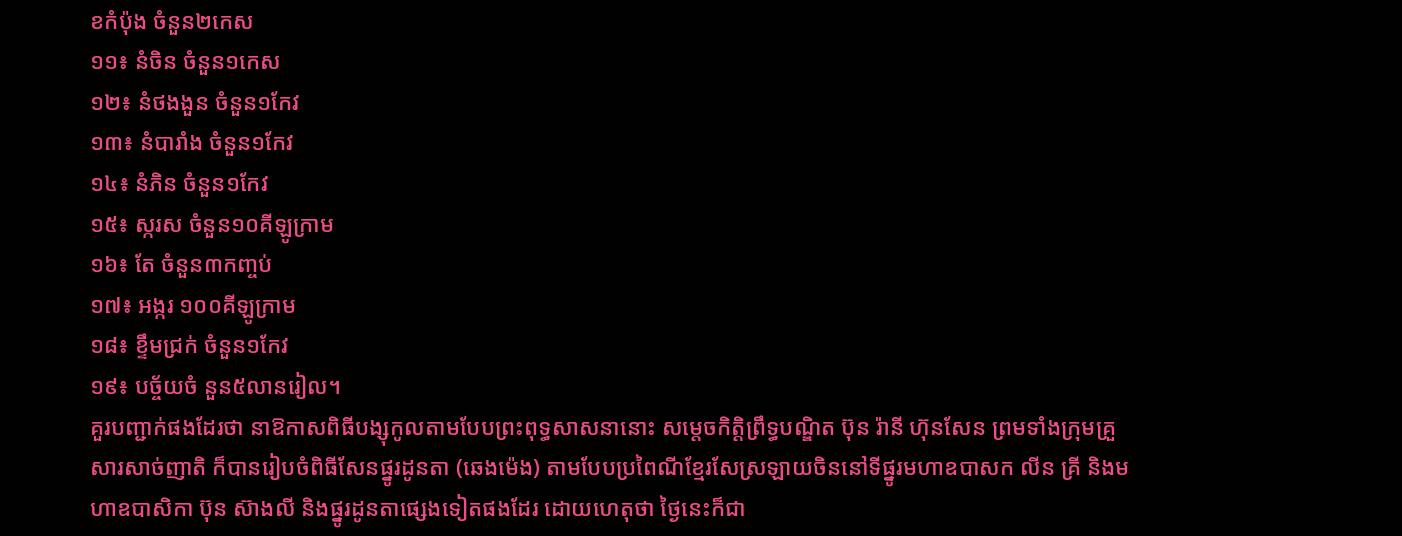ខកំប៉ុង ចំនួន២កេស
១១៖ នំចិន ចំនួន១កេស
១២៖ នំថងងួន ចំនួន១កែវ
១៣៖ នំបារាំង ចំនួន១កែវ
១៤៖ នំភិន ចំនួន១កែវ
១៥៖ ស្ករស ចំនួន១០គីឡូក្រាម
១៦៖ តែ ចំនួន៣កញ្ចប់
១៧៖ អង្ករ ១០០គីឡូក្រាម
១៨៖ ខ្ទឹមជ្រក់ ចំនួន១កែវ
១៩៖ បច្ច័យចំ នួន៥លានរៀល។
គួរបញ្ជាក់ផងដែរថា នាឱកាសពិធីបង្សុកូលតាមបែបព្រះពុទ្ធសាសនានោះ សម្ដេចកិត្តិព្រឹទ្ធបណ្ឌិត ប៊ុន រ៉ានី ហ៊ុនសែន ព្រមទាំងក្រុមគ្រួសារសាច់ញាតិ ក៏បានរៀបចំពិធីសែនផ្នូរដូនតា (ឆេងម៉េង) តាមបែបប្រពៃណីខ្មែរសែស្រឡាយចិននៅទីផ្នូរមហាឧបាសក លីន គ្រី និងមហាឧបាសិកា ប៊ុន ស៊ាងលី និងផ្នូរដូនតាផ្សេងទៀតផងដែរ ដោយហេតុថា ថ្ងៃនេះក៏ជា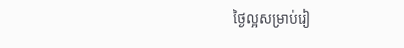ថ្ងៃល្អសម្រាប់រៀ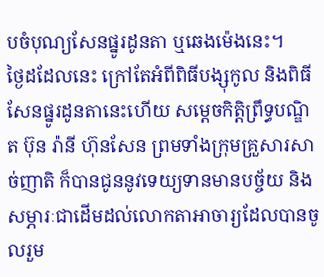បចំបុណ្យសែនផ្នូរដូនតា ឬឆេងម៉េងនេះ។
ថ្ងៃដដែលនេះ ក្រៅតែអំពីពិធីបង្សុកូល និងពិធីសែនផ្នូរដូនតានេះហើយ សម្ដេចកិត្តិព្រឹទ្ធបណ្ឌិត ប៊ុន រ៉ានី ហ៊ុនសែន ព្រមទាំងក្រុមគ្រួសារសាច់ញាតិ ក៏បានជូននូវទេយ្យទានមានបច្ច័យ និងសម្ភារៈជាដើមដល់លោកតាអាចារ្យដែលបានចូលរួម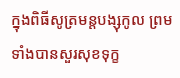ក្នុងពិធីសូត្រមន្តបង្សុកូល ព្រមទាំងបានសួរសុខទុក្ខ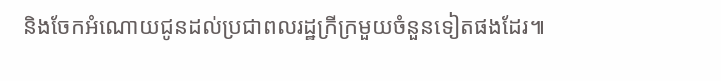និងចែកអំណោយជូនដល់ប្រជាពលរដ្ឋក្រីក្រមួយចំនួនទៀតផងដែរ៕